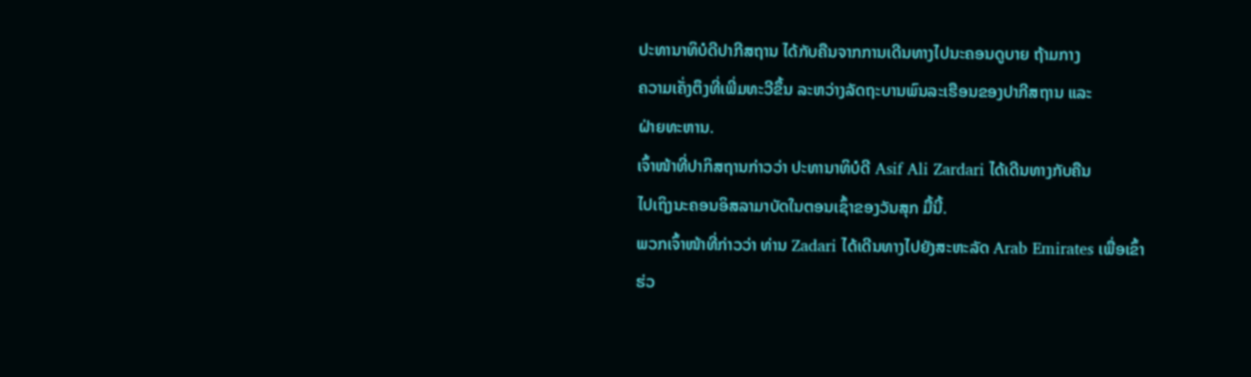ປະທານາທິບໍດີປາກີສຖານ ໄດ້ກັບຄືນຈາກການເດີນທາງໄປນະຄອນດູບາຍ ຖ້າມກາງ
ຄວາມເຄັ່ງຕຶງທີ່ເພີ່ມທະວີຂຶ້ນ ລະຫວ່າງລັດຖະບານພົນລະເຮືອນຂອງປາກີສຖານ ແລະ
ຝ່າຍທະຫານ.
ເຈົ້າໜ້າທີ່ປາກິສຖານກ່າວວ່າ ປະທານາທິບໍດີ Asif Ali Zardari ໄດ້ເດີນທາງກັບຄືນ
ໄປເຖິງນະຄອນອິສລາມາບັດໃນຕອນເຊົ້າຂອງວັນສຸກ ມື້ນີ້.
ພວກເຈົ້າໜ້າທີ່ກ່າວວ່າ ທ່ານ Zadari ໄດ້ເດີນທາງໄປຍັງສະຫະລັດ Arab Emirates ເພື່ອເຂົ້າຮ່ວ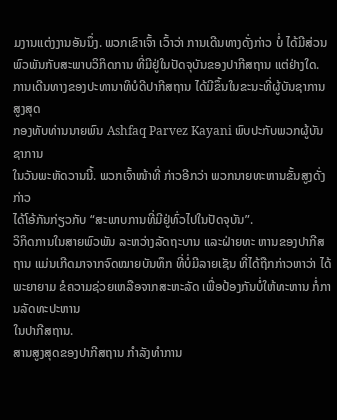ມງານແຕ່ງງານອັນນຶ່ງ. ພວກເຂົາເຈົ້າ ເວົ້າວ່າ ການເດີນທາງດັ່ງກ່າວ ບໍ່ ໄດ້ມີສ່ວນພົວພັນກັບສະພາບວິກິດການ ທີ່ມີຢູ່ໃນປັດຈຸບັນຂອງປາກີສຖານ ແຕ່ຢ່າງໃດ.
ການເດີນທາງຂອງປະທານາທິບໍດີປາກີສຖານ ໄດ້ມີຂຶ້ນໃນຂະນະທີ່ຜູ້ບັນຊາການສູງສຸດ
ກອງທັບທ່ານນາຍພົນ Ashfaq Parvez Kayani ພົບປະກັບພວກຜູ້ບັນຊາການ
ໃນວັນພະຫັດວານນີ້. ພວກເຈົ້າໜ້າທີ່ ກ່າວອີກວ່າ ພວກນາຍທະຫານຂັ້ນສູງດັ່ງກ່າວ
ໄດ້ໂອ້ກັນກ່ຽວກັບ “ສະພາບການທີ່ມີຢູ່ທົ່ວໄປໃນປັດຈຸບັນ”.
ວິກິດການໃນສາຍພົວພັນ ລະຫວ່າງລັດຖະບານ ແລະຝ່າຍທະ ຫານຂອງປາກີສຖານ ແມ່ນເກີດມາຈາກຈົດໝາຍບັນທຶກ ທີ່ບໍ່ມີລາຍເຊັນ ທີ່ໄດ້ຖືກກ່າວຫາວ່າ ໄດ້ພະຍາຍາມ ຂໍຄວາມຊ່ວຍເຫລືອຈາກສະຫະລັດ ເພື່ອປ້ອງກັນບໍ່ໃຫ້ທະຫານ ກໍ່ການລັດທະປະຫານ
ໃນປາກີສຖານ.
ສານສູງສຸດຂອງປາກີສຖານ ກໍາລັງທໍາການ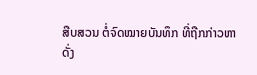ສືບສວນ ຕໍ່ຈົດໝາຍບັນທຶກ ທີ່ຖືກກ່າວຫາ
ດັ່ງ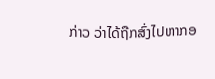ກ່າວ ວ່າໄດ້ຖືກສົ່ງໄປຫາກອ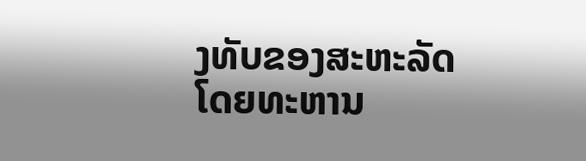ງທັບຂອງສະຫະລັດ ໂດຍທະຫານ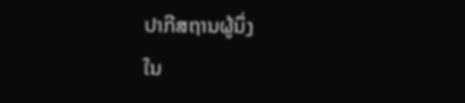ປາກີສຖານຜູ້ນຶ່ງ
ໃນ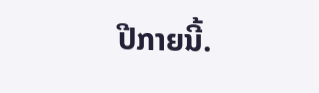ປີກາຍນີ້.